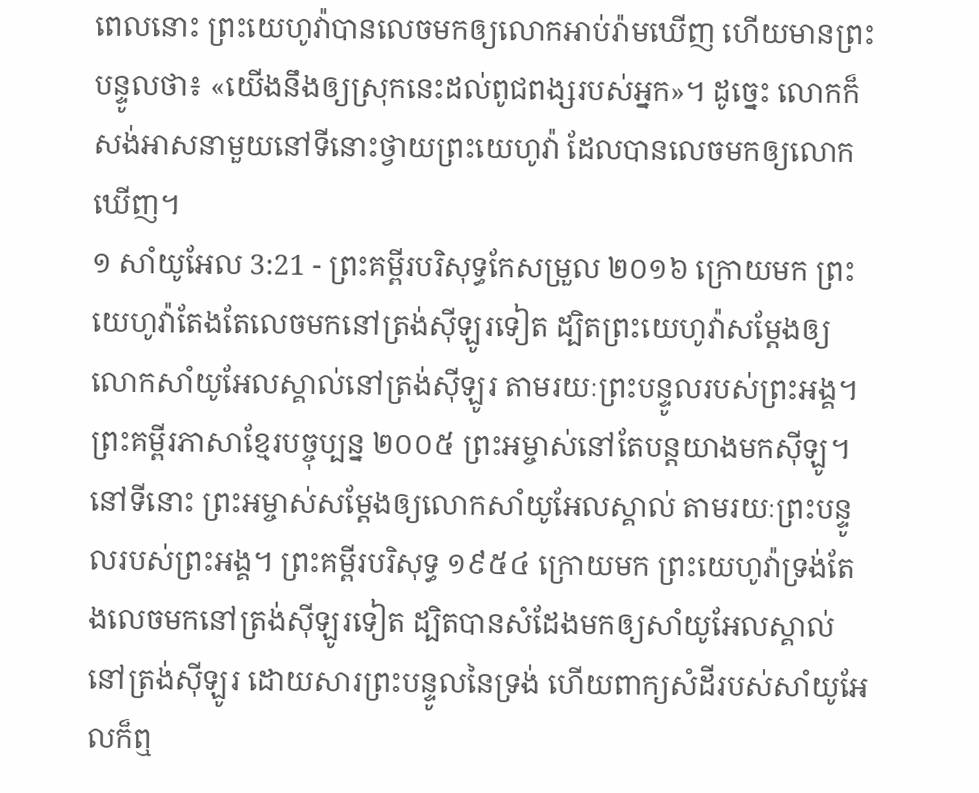ពេលនោះ ព្រះយេហូវ៉ាបានលេចមកឲ្យលោកអាប់រ៉ាមឃើញ ហើយមានព្រះបន្ទូលថា៖ «យើងនឹងឲ្យស្រុកនេះដល់ពូជពង្សរបស់អ្នក»។ ដូច្នេះ លោកក៏សង់អាសនាមួយនៅទីនោះថ្វាយព្រះយេហូវ៉ា ដែលបានលេចមកឲ្យលោកឃើញ។
១ សាំយូអែល 3:21 - ព្រះគម្ពីរបរិសុទ្ធកែសម្រួល ២០១៦ ក្រោយមក ព្រះយេហូវ៉ាតែងតែលេចមកនៅត្រង់ស៊ីឡូរទៀត ដ្បិតព្រះយេហូវ៉ាសម្ដែងឲ្យលោកសាំយូអែលស្គាល់នៅត្រង់ស៊ីឡូរ តាមរយៈព្រះបន្ទូលរបស់ព្រះអង្គ។ ព្រះគម្ពីរភាសាខ្មែរបច្ចុប្បន្ន ២០០៥ ព្រះអម្ចាស់នៅតែបន្តយាងមកស៊ីឡូ។ នៅទីនោះ ព្រះអម្ចាស់សម្តែងឲ្យលោកសាំយូអែលស្គាល់ តាមរយៈព្រះបន្ទូលរបស់ព្រះអង្គ។ ព្រះគម្ពីរបរិសុទ្ធ ១៩៥៤ ក្រោយមក ព្រះយេហូវ៉ាទ្រង់តែងលេចមកនៅត្រង់ស៊ីឡូរទៀត ដ្បិតបានសំដែងមកឲ្យសាំយូអែលស្គាល់នៅត្រង់ស៊ីឡូរ ដោយសារព្រះបន្ទូលនៃទ្រង់ ហើយពាក្យសំដីរបស់សាំយូអែលក៏ឮ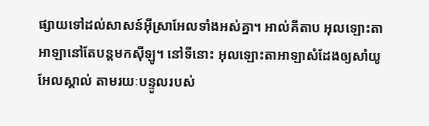ផ្សាយទៅដល់សាសន៍អ៊ីស្រាអែលទាំងអស់គ្នា។ អាល់គីតាប អុលឡោះតាអាឡានៅតែបន្តមកស៊ីឡូ។ នៅទីនោះ អុលឡោះតាអាឡាសំដែងឲ្យសាំយូអែលស្គាល់ តាមរយៈបន្ទូលរបស់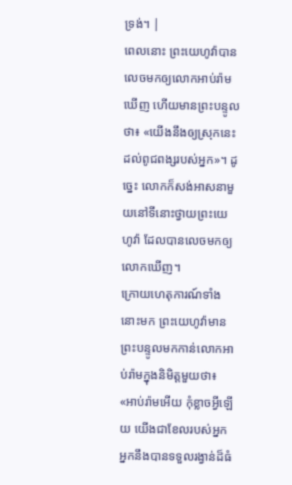ទ្រង់។ |
ពេលនោះ ព្រះយេហូវ៉ាបានលេចមកឲ្យលោកអាប់រ៉ាមឃើញ ហើយមានព្រះបន្ទូលថា៖ «យើងនឹងឲ្យស្រុកនេះដល់ពូជពង្សរបស់អ្នក»។ ដូច្នេះ លោកក៏សង់អាសនាមួយនៅទីនោះថ្វាយព្រះយេហូវ៉ា ដែលបានលេចមកឲ្យលោកឃើញ។
ក្រោយហេតុការណ៍ទាំងនោះមក ព្រះយេហូវ៉ាមានព្រះបន្ទូលមកកាន់លោកអាប់រ៉ាមក្នុងនិមិត្តមួយថា៖ «អាប់រ៉ាមអើយ កុំខ្លាចអ្វីឡើយ យើងជាខែលរបស់អ្នក អ្នកនឹងបានទទួលរង្វាន់ដ៏ធំ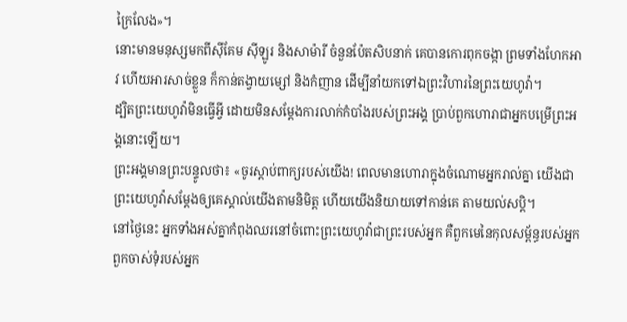ក្រៃលែង»។
នោះមានមនុស្សមកពីស៊ីគែម ស៊ីឡូរ និងសាម៉ារី ចំនួនប៉ែតសិបនាក់ គេបានកោរពុកចង្កា ព្រមទាំងហែកអាវ ហើយអារសាច់ខ្លួន ក៏កាន់តង្វាយម្សៅ និងកំញាន ដើម្បីនាំយកទៅឯព្រះវិហារនៃព្រះយេហូវ៉ា។
ដ្បិតព្រះយេហូវ៉ាមិនធ្វើអ្វី ដោយមិនសម្ដែងការលាក់កំបាំងរបស់ព្រះអង្គ ប្រាប់ពួកហោរាជាអ្នកបម្រើព្រះអង្គនោះឡើយ។
ព្រះអង្គមានព្រះបន្ទូលថា៖ «ចូរស្តាប់ពាក្យរបស់យើង! ពេលមានហោរាក្នុងចំណោមអ្នករាល់គ្នា យើងជាព្រះយេហូវ៉ាសម្ដែងឲ្យគេស្គាល់យើងតាមនិមិត្ត ហើយយើងនិយាយទៅកាន់គេ តាមយល់សប្តិ។
នៅថ្ងៃនេះ អ្នកទាំងអស់គ្នាកំពុងឈរនៅចំពោះព្រះយេហូវ៉ាជាព្រះរបស់អ្នក គឺពួកមេនៃកុលសម្ព័ន្ធរបស់អ្នក ពួកចាស់ទុំរបស់អ្នក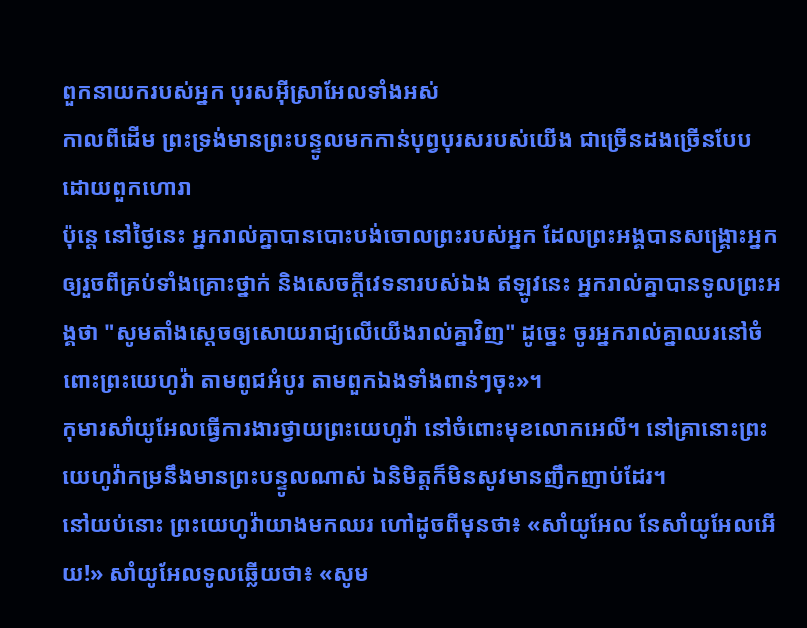ពួកនាយករបស់អ្នក បុរសអ៊ីស្រាអែលទាំងអស់
កាលពីដើម ព្រះទ្រង់មានព្រះបន្ទូលមកកាន់បុព្វបុរសរបស់យើង ជាច្រើនដងច្រើនបែប ដោយពួកហោរា
ប៉ុន្តេ នៅថ្ងៃនេះ អ្នករាល់គ្នាបានបោះបង់ចោលព្រះរបស់អ្នក ដែលព្រះអង្គបានសង្គ្រោះអ្នក ឲ្យរួចពីគ្រប់ទាំងគ្រោះថ្នាក់ និងសេចក្ដីវេទនារបស់ឯង ឥឡូវនេះ អ្នករាល់គ្នាបានទូលព្រះអង្គថា "សូមតាំងស្តេចឲ្យសោយរាជ្យលើយើងរាល់គ្នាវិញ" ដូច្នេះ ចូរអ្នករាល់គ្នាឈរនៅចំពោះព្រះយេហូវ៉ា តាមពូជអំបូរ តាមពួកឯងទាំងពាន់ៗចុះ»។
កុមារសាំយូអែលធ្វើការងារថ្វាយព្រះយេហូវ៉ា នៅចំពោះមុខលោកអេលី។ នៅគ្រានោះព្រះយេហូវ៉ាកម្រនឹងមានព្រះបន្ទូលណាស់ ឯនិមិត្តក៏មិនសូវមានញឹកញាប់ដែរ។
នៅយប់នោះ ព្រះយេហូវ៉ាយាងមកឈរ ហៅដូចពីមុនថា៖ «សាំយូអែល នែសាំយូអែលអើយ!» សាំយូអែលទូលឆ្លើយថា៖ «សូម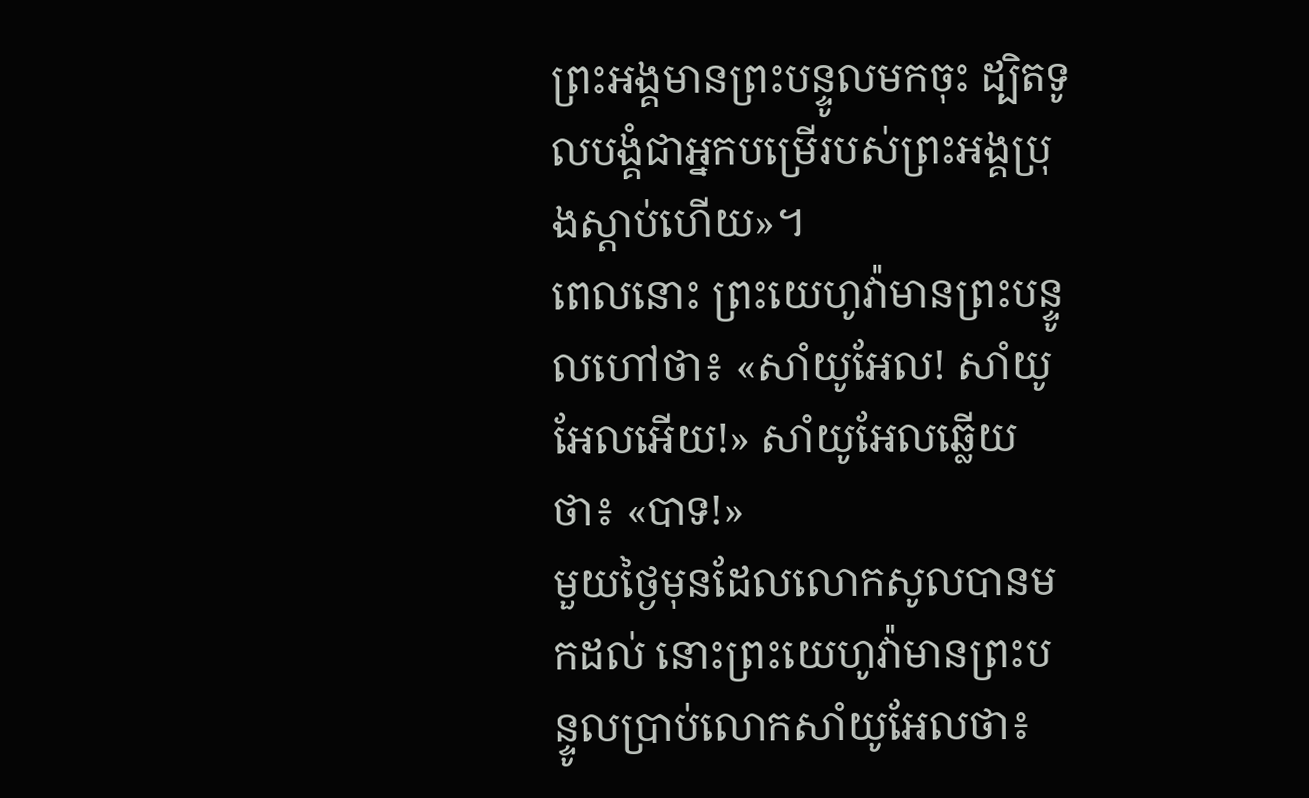ព្រះអង្គមានព្រះបន្ទូលមកចុះ ដ្បិតទូលបង្គំជាអ្នកបម្រើរបស់ព្រះអង្គប្រុងស្តាប់ហើយ»។
ពេលនោះ ព្រះយេហូវ៉ាមានព្រះបន្ទូលហៅថា៖ «សាំយូអែល! សាំយូអែលអើយ!» សាំយូអែលឆ្លើយថា៖ «បាទ!»
មួយថ្ងៃមុនដែលលោកសូលបានមកដល់ នោះព្រះយេហូវ៉ាមានព្រះបន្ទូលប្រាប់លោកសាំយូអែលថា៖